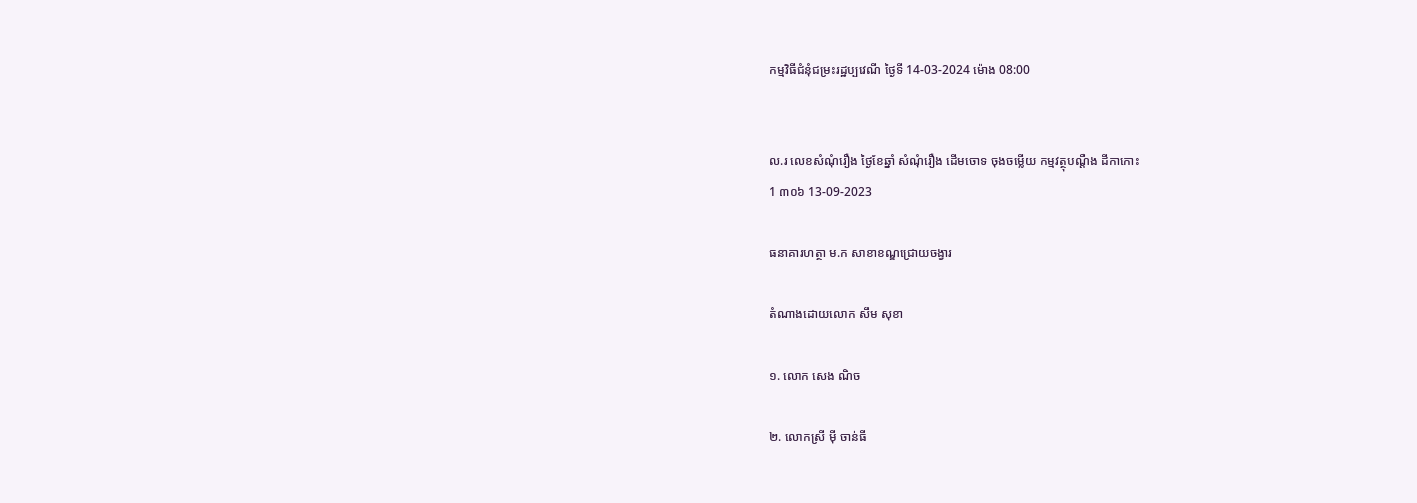កម្មវិធីជំនុំជម្រះរដ្ឋប្បវេណី ថ្ងៃទី 14-03-2024 ម៉ោង 08:00


ល.រ លេខសំណុំរឿង ថ្ងៃខែឆ្នាំ សំណុំរឿង ដើមចោទ ចុងចម្លើយ កម្មវត្ថុបណ្តឺង ដីកាកោះ
1 ៣០៦ 13-09-2023

ធនាគារហត្ថា ម.ក សាខាខណ្ឌជ្រោយចង្វារ

តំណាងដោយលោក សឹម សុខា

១. លោក សេង ណិច

២. លោកស្រី ម៉ី ចាន់ធី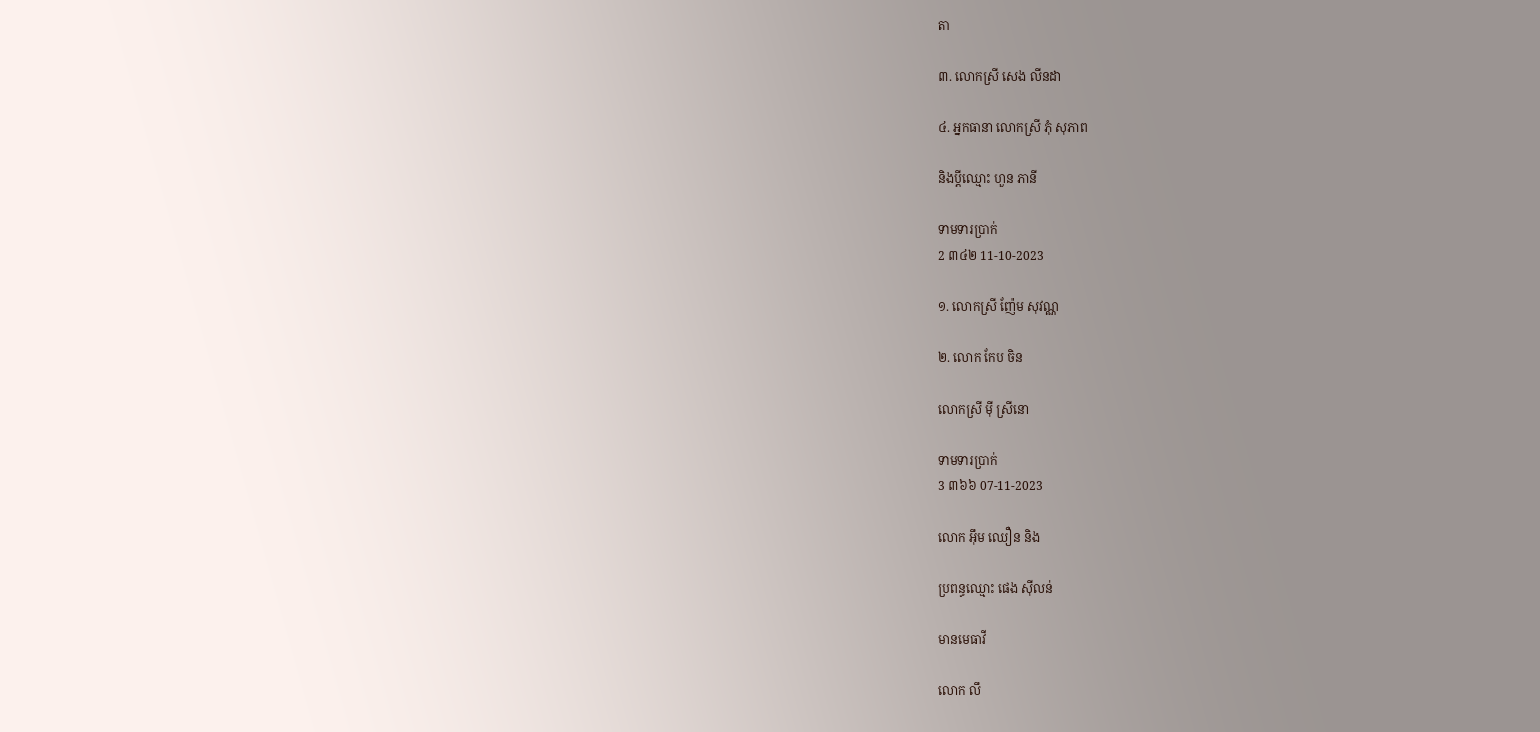តា

៣. លោកស្រី សេង លីនដា

៤. អ្នកធានា លោកស្រី ភុំ សុភាព

និងប្ដីឈ្មោះ ហួន ភានី

ទាមទារប្រាក់
2 ៣៤២ 11-10-2023

១. លោកស្រី ញ៉ែម សុវណ្ណ

២. លោក កែប ចិន

លោកស្រី ម៉ី ស្រីនោ

ទាមទារប្រាក់
3 ៣៦៦ 07-11-2023

លោក អ៊ឹម ឈឿន និង

ប្រពន្ធឈ្មោះ ផេង ស៊ីលន់

មានមេធាវី

លោក លឹ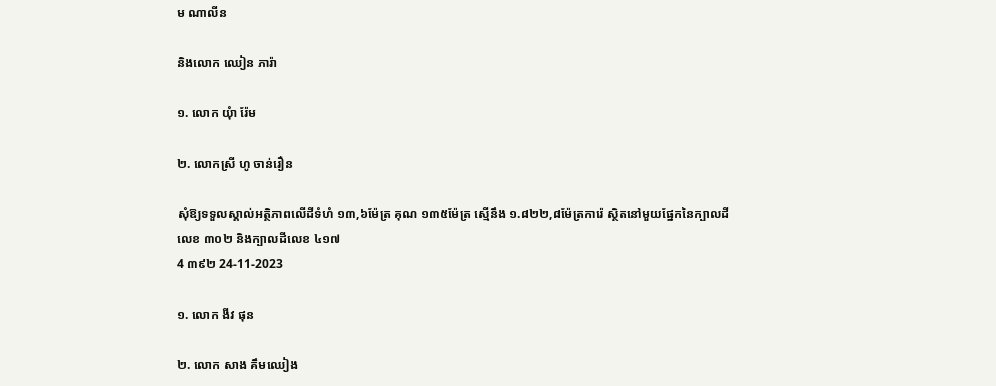ម ណាលីន

និងលោក ឈៀន ភារ៉ា

១. លោក យុំា រ៉ែម

២. លោកស្រី ហូ ចាន់រឿន

សុំឱ្យទទួលស្គាល់អត្ថិភាពលើដីទំហំ ១៣,៦ម៉ែត្រ គុណ ១៣៥ម៉ែត្រ ស្មើនឹង ១.៨២២,៨ម៉ែត្រការ៉េ ស្ថិតនៅមួយផ្នែកនៃក្បាលដីលេខ ៣០២ និងក្បាលដីលេខ ៤១៧
4 ៣៩២ 24-11-2023

១. លោក ងីវ ផុន

២. លោក សាង គឹមឈៀង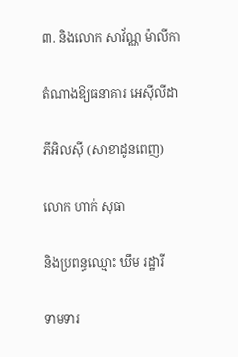៣. និងលោក សាវ័ណ្ណ ម៉ាលីកា

តំណាងឱ្យធនាគារ អេស៊ីលីដា

ភីអិលស៊ី (សាខាដូនពេញ)

លោក ហាក់ សុធា

និងប្រពន្ធឈ្មោះ ឃឹម រដ្ឋារី

ទាមទារ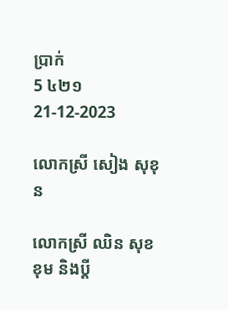ប្រាក់
5 ៤២១ 21-12-2023

លោកស្រី សៀង សុខុន

លោកស្រី ឈិន សុខខុម និងប្ដី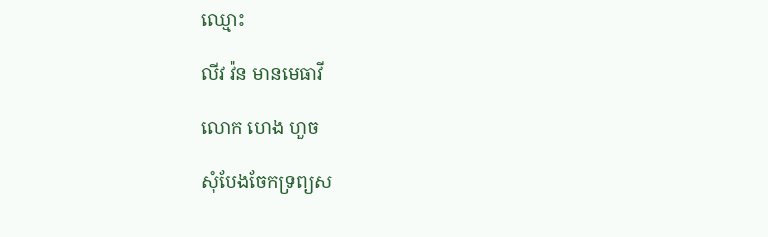ឈ្មោះ

លីវ វ៉ន មានមេធាវី

លោក ហេង ហួច

សុំបែងចែកទ្រព្យស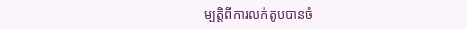ម្បត្តិពីការលក់តូបបានចំ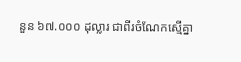នួន ៦៧.០០០ ដុល្លារ ជាពីរចំណែកស្មើគ្នា